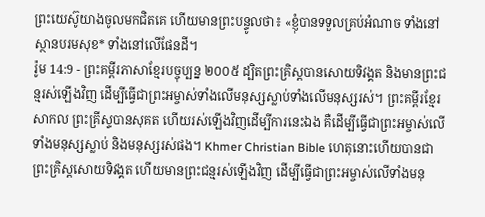ព្រះយេស៊ូយាងចូលមកជិតគេ ហើយមានព្រះបន្ទូលថា៖ «ខ្ញុំបានទទួលគ្រប់អំណាច ទាំងនៅស្ថានបរមសុខ* ទាំងនៅលើផែនដី។
រ៉ូម 14:9 - ព្រះគម្ពីរភាសាខ្មែរបច្ចុប្បន្ន ២០០៥ ដ្បិតព្រះគ្រិស្តបានសោយទិវង្គត និងមានព្រះជន្មរស់ឡើងវិញ ដើម្បីធ្វើជាព្រះអម្ចាស់ទាំងលើមនុស្សស្លាប់ទាំងលើមនុស្សរស់។ ព្រះគម្ពីរខ្មែរសាកល ព្រះគ្រីស្ទបានសុគត ហើយរស់ឡើងវិញដើម្បីការនេះឯង គឺដើម្បីធ្វើជាព្រះអម្ចាស់លើទាំងមនុស្សស្លាប់ និងមនុស្សរស់ផង។ Khmer Christian Bible ហេតុនោះហើយបានជាព្រះគ្រិស្ដសោយទិវង្គត ហើយមានព្រះជន្មរស់ឡើងវិញ ដើម្បីធ្វើជាព្រះអម្ចាស់លើទាំងមនុ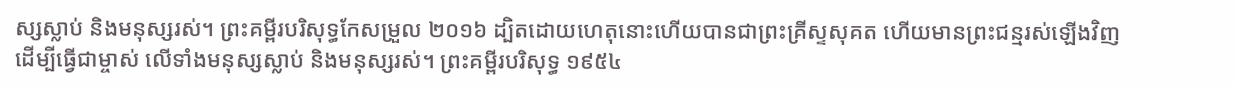ស្សស្លាប់ និងមនុស្សរស់។ ព្រះគម្ពីរបរិសុទ្ធកែសម្រួល ២០១៦ ដ្បិតដោយហេតុនោះហើយបានជាព្រះគ្រីស្ទសុគត ហើយមានព្រះជន្មរស់ឡើងវិញ ដើម្បីធ្វើជាម្ចាស់ លើទាំងមនុស្សស្លាប់ និងមនុស្សរស់។ ព្រះគម្ពីរបរិសុទ្ធ ១៩៥៤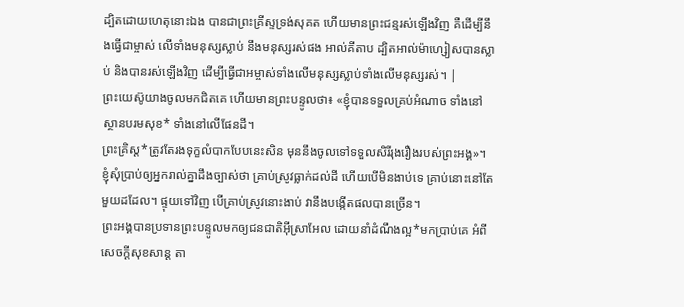ដ្បិតដោយហេតុនោះឯង បានជាព្រះគ្រីស្ទទ្រង់សុគត ហើយមានព្រះជន្មរស់ឡើងវិញ គឺដើម្បីនឹងធ្វើជាម្ចាស់ លើទាំងមនុស្សស្លាប់ នឹងមនុស្សរស់ផង អាល់គីតាប ដ្បិតអាល់ម៉ាហ្សៀសបានស្លាប់ និងបានរស់ឡើងវិញ ដើម្បីធ្វើជាអម្ចាស់ទាំងលើមនុស្សស្លាប់ទាំងលើមនុស្សរស់។ |
ព្រះយេស៊ូយាងចូលមកជិតគេ ហើយមានព្រះបន្ទូលថា៖ «ខ្ញុំបានទទួលគ្រប់អំណាច ទាំងនៅស្ថានបរមសុខ* ទាំងនៅលើផែនដី។
ព្រះគ្រិស្ត*ត្រូវតែរងទុក្ខលំបាកបែបនេះសិន មុននឹងចូលទៅទទួលសិរីរុងរឿងរបស់ព្រះអង្គ»។
ខ្ញុំសុំប្រាប់ឲ្យអ្នករាល់គ្នាដឹងច្បាស់ថា គ្រាប់ស្រូវធ្លាក់ដល់ដី ហើយបើមិនងាប់ទេ គ្រាប់នោះនៅតែមួយដដែល។ ផ្ទុយទៅវិញ បើគ្រាប់ស្រូវនោះងាប់ វានឹងបង្កើតផលបានច្រើន។
ព្រះអង្គបានប្រទានព្រះបន្ទូលមកឲ្យជនជាតិអ៊ីស្រាអែល ដោយនាំដំណឹងល្អ*មកប្រាប់គេ អំពីសេចក្ដីសុខសាន្ត តា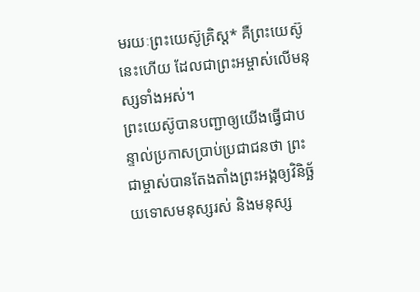មរយៈព្រះយេស៊ូគ្រិស្ត* គឺព្រះយេស៊ូនេះហើយ ដែលជាព្រះអម្ចាស់លើមនុស្សទាំងអស់។
ព្រះយេស៊ូបានបញ្ជាឲ្យយើងធ្វើជាបន្ទាល់ប្រកាសប្រាប់ប្រជាជនថា ព្រះជាម្ចាស់បានតែងតាំងព្រះអង្គឲ្យវិនិច្ឆ័យទោសមនុស្សរស់ និងមនុស្ស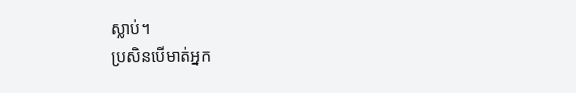ស្លាប់។
ប្រសិនបើមាត់អ្នក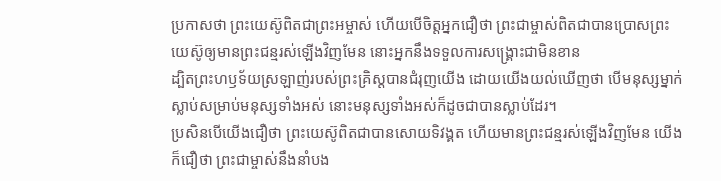ប្រកាសថា ព្រះយេស៊ូពិតជាព្រះអម្ចាស់ ហើយបើចិត្តអ្នកជឿថា ព្រះជាម្ចាស់ពិតជាបានប្រោសព្រះយេស៊ូឲ្យមានព្រះជន្មរស់ឡើងវិញមែន នោះអ្នកនឹងទទួលការសង្គ្រោះជាមិនខាន
ដ្បិតព្រះហឫទ័យស្រឡាញ់របស់ព្រះគ្រិស្តបានជំរុញយើង ដោយយើងយល់ឃើញថា បើមនុស្សម្នាក់ស្លាប់សម្រាប់មនុស្សទាំងអស់ នោះមនុស្សទាំងអស់ក៏ដូចជាបានស្លាប់ដែរ។
ប្រសិនបើយើងជឿថា ព្រះយេស៊ូពិតជាបានសោយទិវង្គត ហើយមានព្រះជន្មរស់ឡើងវិញមែន យើងក៏ជឿថា ព្រះជាម្ចាស់នឹងនាំបង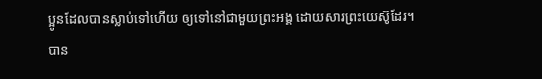ប្អូនដែលបានស្លាប់ទៅហើយ ឲ្យទៅនៅជាមួយព្រះអង្គ ដោយសារព្រះយេស៊ូដែរ។
បាន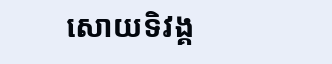សោយទិវង្គ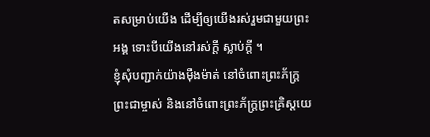តសម្រាប់យើង ដើម្បីឲ្យយើងរស់រួមជាមួយព្រះអង្គ ទោះបីយើងនៅរស់ក្ដី ស្លាប់ក្ដី ។
ខ្ញុំសុំបញ្ជាក់យ៉ាងម៉ឺងម៉ាត់ នៅចំពោះព្រះភ័ក្ត្រព្រះជាម្ចាស់ និងនៅចំពោះព្រះភ័ក្ត្រព្រះគ្រិស្តយេ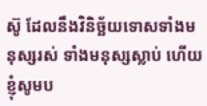ស៊ូ ដែលនឹងវិនិច្ឆ័យទោសទាំងមនុស្សរស់ ទាំងមនុស្សស្លាប់ ហើយខ្ញុំសូមប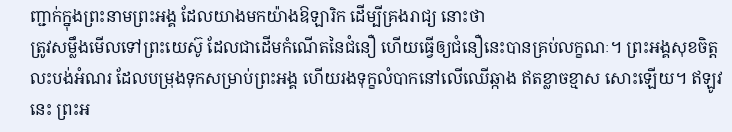ញ្ជាក់ក្នុងព្រះនាមព្រះអង្គ ដែលយាងមកយ៉ាងឱឡារិក ដើម្បីគ្រងរាជ្យ នោះថា
ត្រូវសម្លឹងមើលទៅព្រះយេស៊ូ ដែលជាដើមកំណើតនៃជំនឿ ហើយធ្វើឲ្យជំនឿនេះបានគ្រប់លក្ខណៈ។ ព្រះអង្គសុខចិត្តលះបង់អំណរ ដែលបម្រុងទុកសម្រាប់ព្រះអង្គ ហើយរងទុក្ខលំបាកនៅលើឈើឆ្កាង ឥតខ្លាចខ្មាស សោះឡើយ។ ឥឡូវនេះ ព្រះអ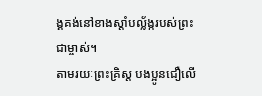ង្គគង់នៅខាងស្ដាំបល្ល័ង្ករបស់ព្រះជាម្ចាស់។
តាមរយៈព្រះគ្រិស្ត បងប្អូនជឿលើ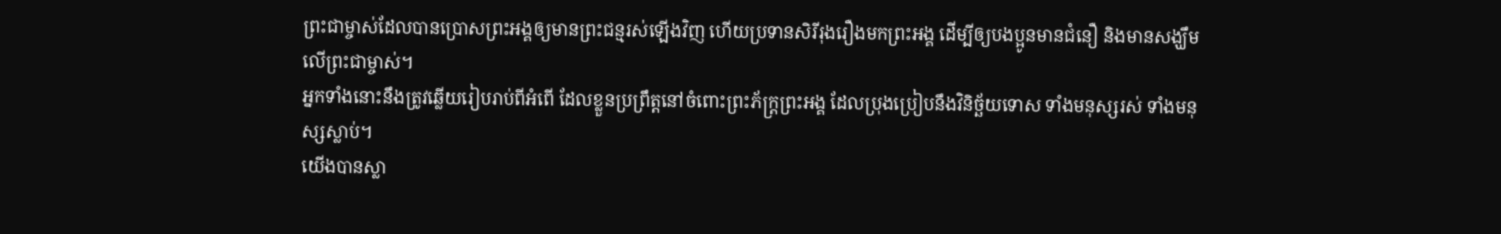ព្រះជាម្ចាស់ដែលបានប្រោសព្រះអង្គឲ្យមានព្រះជន្មរស់ឡើងវិញ ហើយប្រទានសិរីរុងរឿងមកព្រះអង្គ ដើម្បីឲ្យបងប្អូនមានជំនឿ និងមានសង្ឃឹមលើព្រះជាម្ចាស់។
អ្នកទាំងនោះនឹងត្រូវឆ្លើយរៀបរាប់ពីអំពើ ដែលខ្លួនប្រព្រឹត្តនៅចំពោះព្រះភ័ក្ត្រព្រះអង្គ ដែលប្រុងប្រៀបនឹងវិនិច្ឆ័យទោស ទាំងមនុស្សរស់ ទាំងមនុស្សស្លាប់។
យើងបានស្លា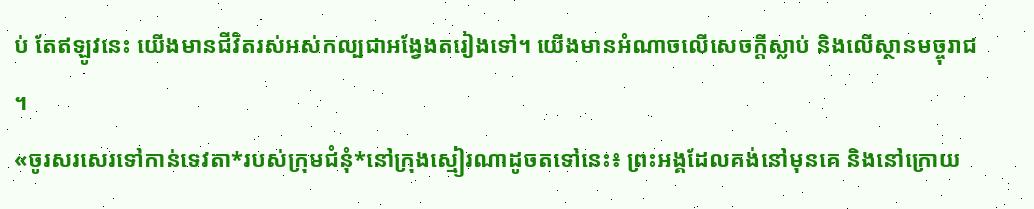ប់ តែឥឡូវនេះ យើងមានជីវិតរស់អស់កល្បជាអង្វែងតរៀងទៅ។ យើងមានអំណាចលើសេចក្ដីស្លាប់ និងលើស្ថានមច្ចុរាជ ។
«ចូរសរសេរទៅកាន់ទេវតា*របស់ក្រុមជំនុំ*នៅក្រុងស្មៀរណាដូចតទៅនេះ៖ ព្រះអង្គដែលគង់នៅមុនគេ និងនៅក្រោយ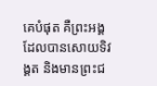គេបំផុត គឺព្រះអង្គដែលបានសោយទិវង្គត និងមានព្រះជ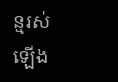ន្មរស់ឡើង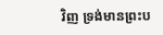វិញ ទ្រង់មានព្រះប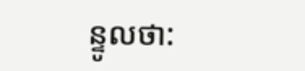ន្ទូលថា: